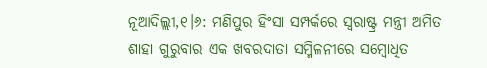ନୂଆଦିଲ୍ଲୀ,୧।୬: ମଣିପୁର ହିଂସା ସମ୍ପର୍କରେ ସ୍ବରାଷ୍ଟ୍ର ମନ୍ତ୍ରୀ ଅମିତ ଶାହା ଗୁରୁବାର ଏକ ଖବରଦାତା ସମ୍ମିଳନୀରେ ସମ୍ବୋଧିତ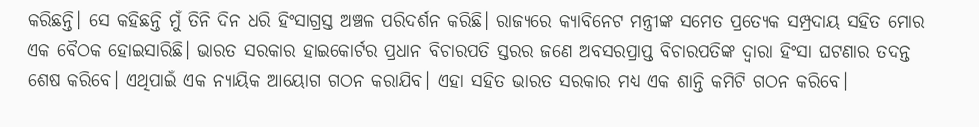କରିଛନ୍ତି। ସେ କହିଛନ୍ତି ମୁଁ ତିନି ଦିନ ଧରି ହିଂସାଗ୍ରସ୍ତ ଅଞ୍ଚଳ ପରିଦର୍ଶନ କରିଛି। ରାଜ୍ୟରେ କ୍ୟାବିନେଟ ମନ୍ତ୍ରୀଙ୍କ ସମେତ ପ୍ରତ୍ୟେକ ସମ୍ପ୍ରଦାୟ ସହିତ ମୋର ଏକ ବୈଠକ ହୋଇସାରିଛି। ଭାରତ ସରକାର ହାଇକୋର୍ଟର ପ୍ରଧାନ ବିଚାରପତି ସ୍ତରର ଜଣେ ଅବସରପ୍ରାପ୍ତ ବିଚାରପତିଙ୍କ ଦ୍ୱାରା ହିଂସା ଘଟଣାର ତଦନ୍ତ ଶେଷ କରିବେ। ଏଥିପାଇଁ ଏକ ନ୍ୟାୟିକ ଆୟୋଗ ଗଠନ କରାଯିବ। ଏହା ସହିତ ଭାରତ ସରକାର ମଧ୍ୟ ଏକ ଶାନ୍ତି କମିଟି ଗଠନ କରିବେ।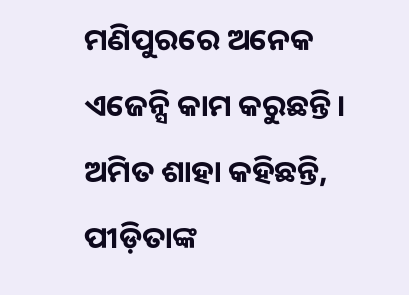ମଣିପୁରରେ ଅନେକ ଏଜେନ୍ସି କାମ କରୁଛନ୍ତି।
ଅମିତ ଶାହା କହିଛନ୍ତି, ପୀଡ଼ିତାଙ୍କ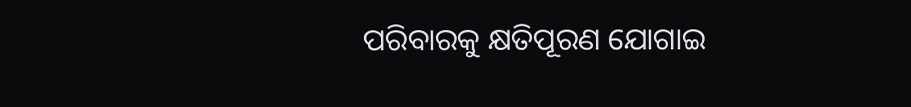ପରିବାରକୁ କ୍ଷତିପୂରଣ ଯୋଗାଇ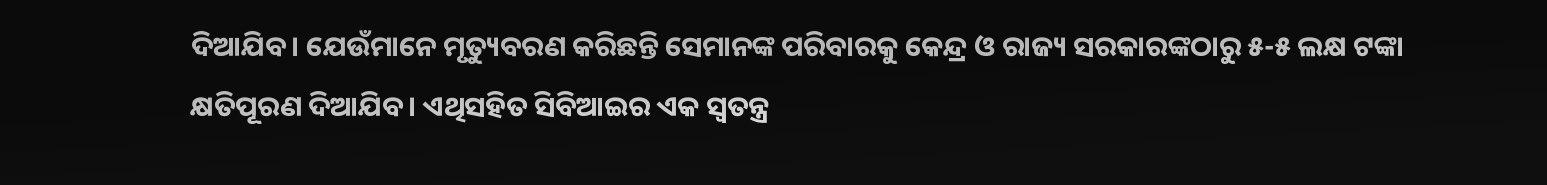ଦିଆଯିବ। ଯେଉଁମାନେ ମୃତ୍ୟୁବରଣ କରିଛନ୍ତି ସେମାନଙ୍କ ପରିବାରକୁ କେନ୍ଦ୍ର ଓ ରାଜ୍ୟ ସରକାରଙ୍କଠାରୁ ୫-୫ ଲକ୍ଷ ଟଙ୍କା କ୍ଷତିପୂରଣ ଦିଆଯିବ। ଏଥିସହିତ ସିବିଆଇର ଏକ ସ୍ବତନ୍ତ୍ର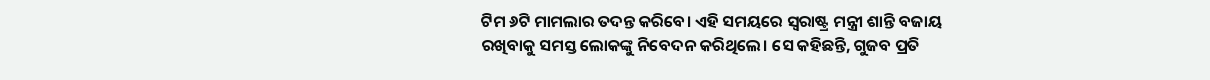ଟିମ ୬ଟି ମାମଲାର ତଦନ୍ତ କରିବେ। ଏହି ସମୟରେ ସ୍ବରାଷ୍ଟ୍ର ମନ୍ତ୍ରୀ ଶାନ୍ତି ବଜାୟ ରଖିବାକୁ ସମସ୍ତ ଲୋକଙ୍କୁ ନିବେଦନ କରିଥିଲେ। ସେ କହିଛନ୍ତି, ଗୁଜବ ପ୍ରତି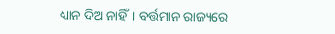ଧ୍ୟାନ ଦିଅ ନାହିଁ। ବର୍ତ୍ତମାନ ରାଜ୍ୟରେ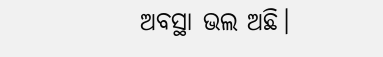ଅବସ୍ଥା ଭଲ ଅଛି।